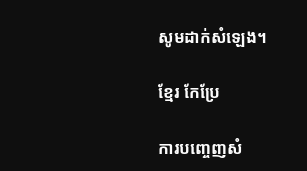សូមដាក់សំឡេង។

ខ្មែរ កែប្រែ

ការបញ្ចេញសំ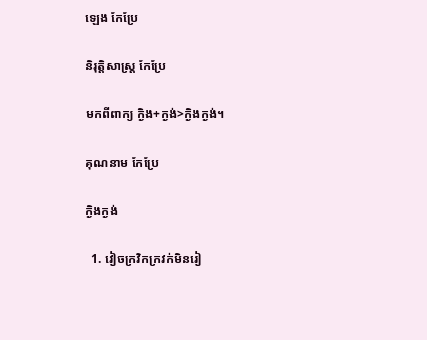ឡេង កែប្រែ

និរុត្តិសាស្ត្រ កែប្រែ

មកពីពាក្យ ក្ងិង+ក្ងង់>ក្ងិងក្ងង់។

គុណនាម កែប្រែ

ក្ងិងក្ងង់

  1. វៀចក្រវិកក្រវក់មិនរៀ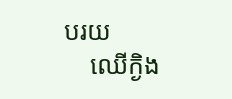បរយ
    ឈើក្ងិង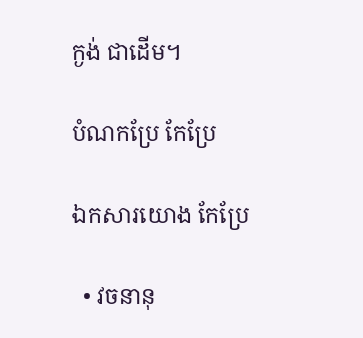ក្ងង់ ជាដើម។

បំណកប្រែ កែប្រែ

ឯកសារយោង កែប្រែ

  • វចនានុ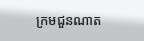ក្រមជួនណាត